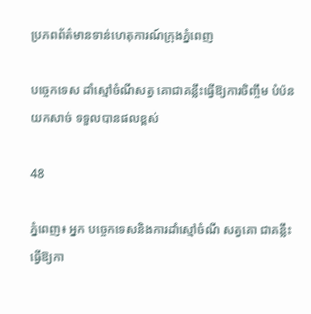ប្រភពព័ត៌មានទាន់ហេតុការណ៍ក្រុងភ្នំពេញ

បច្ចេកទេស ដាំស្មៅចំណីសត្វ គោជាគន្លឹះធ្វើឱ្យការចិញ្ចឹម បំប៉នយកសាច់ ទទួលបានផលខ្ពស់

48

ភ្នំពេញ៖ អ្នក បច្ចេកទេសនិងការដាំស្មៅចំណី សត្វគោ ជាគន្លឹះធ្វើឱ្យកា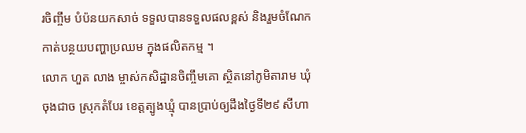រចិញ្ចឹម បំប៉នយកសាច់ ទទួលបានទទួលផលខ្ពស់ និងរួមចំណែកកាត់បន្ថយបញ្ហាប្រឈម ក្នុងផលិតកម្ម ។
លោក ហួត លាង ម្ចាស់កសិដ្ឋានចិញ្ចឹមគោ ស្ថិតនៅភូមិតារាម ឃុំចុងជាច ស្រុកតំបែរ ខេត្តត្បូងឃ្មុំ បានប្រាប់ឲ្យដឹងថ្ងៃទី២៩ សីហា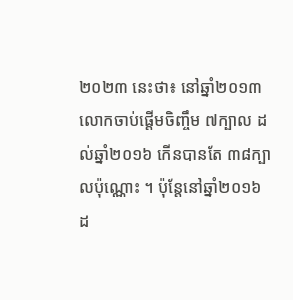២០២៣ នេះថា៖ នៅឆ្នាំ២០១៣ លោកចាប់ផ្តើមចិញ្ចឹម ៧ក្បាល ដល់ឆ្នាំ២០១៦ កើនបានតែ ៣៨ក្បាលប៉ុណ្ណោះ ។ ប៉ុន្តែនៅឆ្នាំ២០១៦ ដ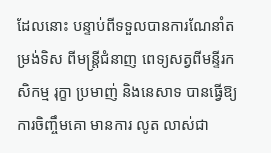ដែលនោះ បន្ទាប់ពីទទួលបានការណែនាំតម្រង់ទិស ពីមន្ត្រីជំនាញ ពេទ្យសត្វពីមន្ទីរកសិកម្ម រុក្ខា ប្រមាញ់ និងនេសាទ បានធ្វើឱ្យការចិញ្ចឹមគោ មានការ លូត លាស់ជា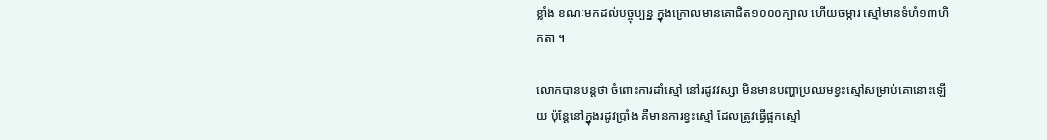ខ្លាំង ខណៈមកដល់បច្ចុប្បន្ន ក្នុងក្រោលមានគោជិត១០០០ក្បាល ហើយចម្ការ ស្មៅមានទំហំ១៣ហិកតា ។

លោកបានបន្តថា ចំពោះការដាំស្មៅ នៅរដូវវស្សា មិនមានបញ្ហាប្រឈមខ្វះស្មៅសម្រាប់គោនោះឡើយ ប៉ុន្តែនៅក្នុងរដូវប្រាំង គឺមានការខ្វះស្មៅ ដែលត្រូវធ្វើផ្អកស្មៅ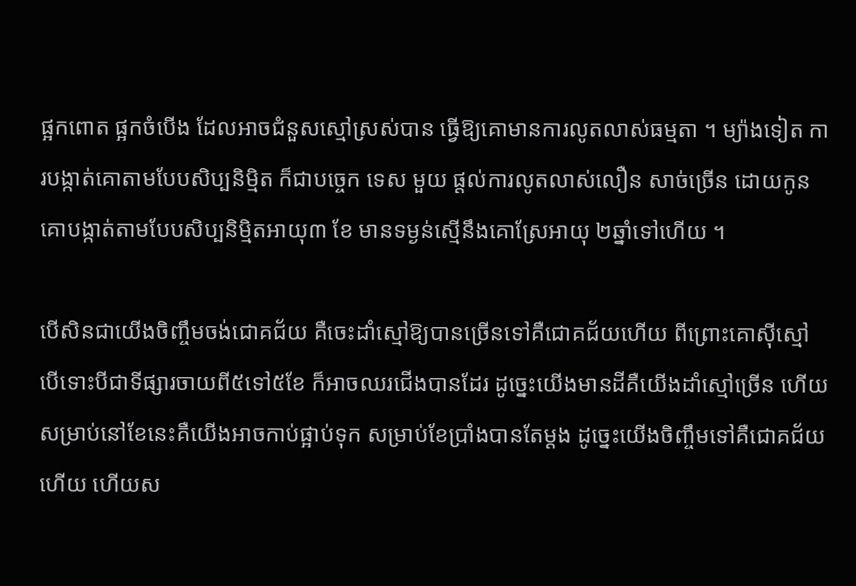ផ្អកពោត ផ្អកចំបើង ដែលអាចជំនួសស្មៅស្រស់បាន ធ្វើឱ្យគោមានការលូតលាស់ធម្មតា ។ ម្យ៉ាងទៀត ការបង្កាត់គោតាមបែបសិប្បនិម្មិត ក៏ជាបច្ចេក ទេស មួយ ផ្តល់ការលូតលាស់លឿន សាច់ច្រើន ដោយកូនគោបង្កាត់តាមបែបសិប្បនិម្មិតអាយុ៣ ខែ មានទម្ងន់ស្មើនឹងគោស្រែអាយុ ២ឆ្នាំទៅហើយ ។

បើសិនជាយើងចិញ្ចឹមចង់ជោគជ័យ គឺចេះដាំស្មៅឱ្យបានច្រើនទៅគឺជោគជ័យហើយ ពីព្រោះគោស៊ីស្មៅ បើទោះបីជាទីផ្សារចាយពី៥ទៅ៥ខែ ក៏អាចឈរជើងបានដែរ ដូច្នេះយើងមានដីគឺយើងដាំស្មៅច្រើន ហើយសម្រាប់នៅខែនេះគឺយើងអាចកាប់ផ្អាប់ទុក សម្រាប់ខែប្រាំងបានតែម្ដង ដូច្នេះយើងចិញ្ចឹមទៅគឺជោគជ័យហើយ ហើយស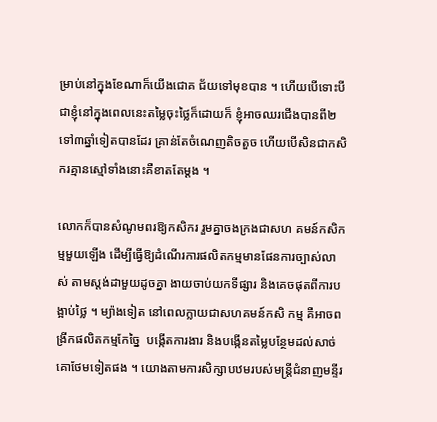ម្រាប់នៅក្នុងខែណាក៏យើងជោគ ជ័យទៅមុខបាន ។ ហើយបើទោះបី ជាខ្ញុំនៅក្នុងពេលនេះតម្លៃចុះថ្លៃក៏ដោយក៏ ខ្ញុំអាចឈរជើងបានពី២ទៅ៣ឆ្នាំទៀតបានដែរ គ្រាន់តែចំណេញតិចតួច ហើយបើសិនជាកសិករគ្មានស្មៅទាំងនោះគឺខាតតែម្ដង ។

លោកក៏បានសំណូមពរឱ្យកសិករ រួមគ្នាចងក្រងជាសហ គមន៍កសិកម្មមួយឡើង ដើម្បីធ្វើឱ្យដំណើរការផលិតកម្មមានផែនការច្បាស់លាស់ តាមស្តង់ដាមួយដូចគ្នា ងាយចាប់យកទីផ្សារ និងគេចផុតពីការបង្អាប់ថ្លៃ ។ ម្យ៉ាងទៀត នៅពេលក្លាយជាសហគមន៍កសិ កម្ម គឺអាចពង្រីកផលិតកម្មកែច្នៃ  បង្កើតការងារ និងបង្កើនតម្លៃបន្ថែមដល់សាច់គោថែមទៀតផង ។ យោងតាមការសិក្សាបឋមរបស់មន្ត្រីជំនាញមន្ទីរ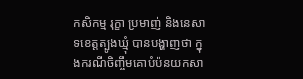កសិកម្ម រុក្ខា ប្រមាញ់ និងនេសាទខេត្តត្បូងឃ្មុំ បានបង្ហាញថា ក្នុងករណីចិញ្ចឹមគោបំប៉នយកសា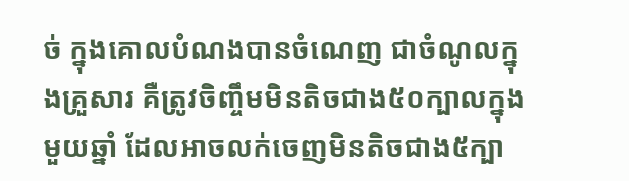ច់ ក្នុងគោលបំណងបានចំណេញ ជាចំណូលក្នុងគ្រួសារ គឺត្រូវចិញ្ចឹមមិនតិចជាង៥០ក្បាលក្នុងមួយឆ្នាំ ដែលអាចលក់ចេញមិនតិចជាង៥ក្បា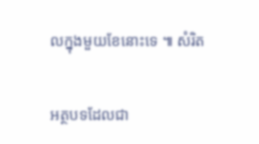លក្នុងមួយខែនោះទេ ៕ សំរិត

អត្ថបទដែលជា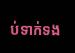ប់ទាក់ទង